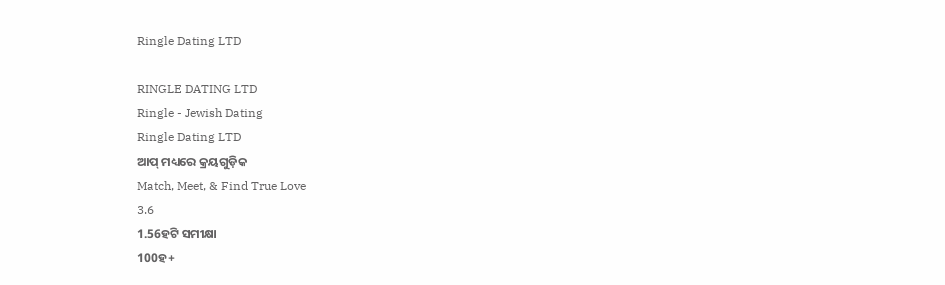Ringle Dating LTD

RINGLE DATING LTD
Ringle - Jewish Dating
Ringle Dating LTD
ଆପ୍‌ ମଧ୍ୟରେ କ୍ରୟଗୁଡ଼ିକ
Match, Meet, & Find True Love
3.6
1.56ହଟି ସମୀକ୍ଷା
100ହ+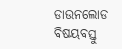ଡାଉନଲୋଡ
ବିଷୟବସ୍ତୁ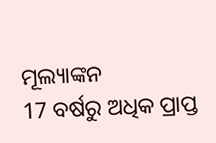ମୂଲ୍ୟାଙ୍କନ
17 ବର୍ଷରୁ ଅଧିକ ପ୍ରାପ୍ତ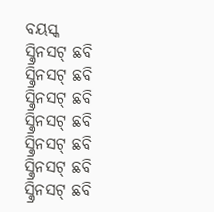ବୟସ୍କ
ସ୍କ୍ରିନସଟ୍ ଛବି
ସ୍କ୍ରିନସଟ୍ ଛବି
ସ୍କ୍ରିନସଟ୍ ଛବି
ସ୍କ୍ରିନସଟ୍ ଛବି
ସ୍କ୍ରିନସଟ୍ ଛବି
ସ୍କ୍ରିନସଟ୍ ଛବି
ସ୍କ୍ରିନସଟ୍ ଛବି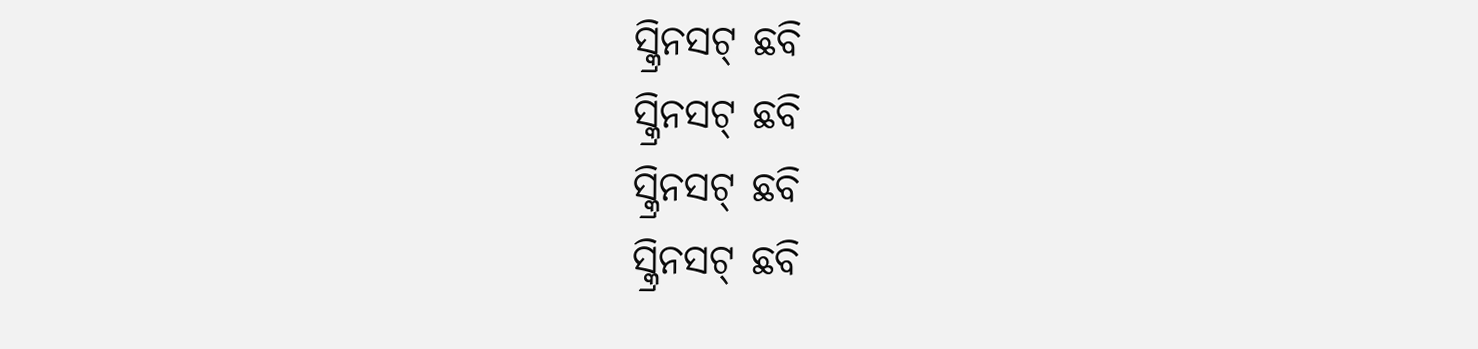ସ୍କ୍ରିନସଟ୍ ଛବି
ସ୍କ୍ରିନସଟ୍ ଛବି
ସ୍କ୍ରିନସଟ୍ ଛବି
ସ୍କ୍ରିନସଟ୍ ଛବି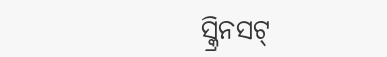ସ୍କ୍ରିନସଟ୍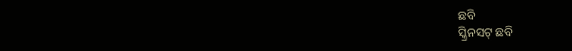ଛବି
ସ୍କ୍ରିନସଟ୍ ଛବି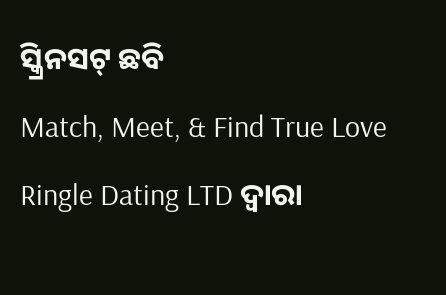ସ୍କ୍ରିନସଟ୍ ଛବି
Match, Meet, & Find True Love
Ringle Dating LTD ଦ୍ୱାରା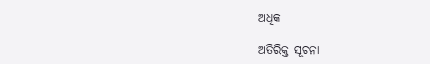ଅଧିକ

ଅତିରିକ୍ତ ସୂଚନା